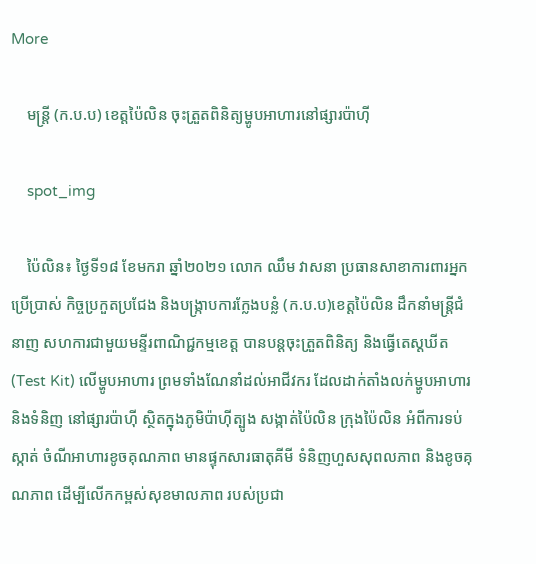More

    មន្រ្តី (ក.ប.ប) ខេត្តប៉ៃលិន ចុះត្រួតពិនិត្យម្ហូបអាហារនៅផ្សារប៉ាហ៊ី

    spot_img

    ប៉ៃលិន៖ ថ្ងៃទី១៨ ខែមករា ឆ្នាំ២០២១ លោក ឈឹម វាសនា ប្រធានសាខាការពារអ្នកប្រើប្រាស់ កិច្ចប្រកួតប្រជែង និងបង្ក្រាបការក្លែងបន្លំ (ក.ប.ប)ខេត្តប៉ៃលិន ដឹកនាំមន្រ្តីជំនាញ សហការជាមួយមន្ទីរពាណិជ្ជកម្មខេត្ត បានបន្តចុះត្រួតពិនិត្យ និងធ្វើតេស្តឃីត (Test Kit) លើម្ហូបអាហារ ព្រមទាំងណែនាំដល់អាជីវករ ដែលដាក់តាំងលក់ម្ហូបអាហារ និងទំនិញ នៅផ្សារប៉ាហ៊ី ស្ថិតក្នុងភូមិប៉ាហ៊ីត្បូង សង្កាត់ប៉ៃលិន ក្រុងប៉ៃលិន អំពីការទប់ស្កាត់ ចំណីអាហារខូចគុណភាព មានផ្ទុកសារធាតុគីមី ទំនិញហួសសុពលភាព និងខូចគុណភាព ដើម្បីលើកកម្ពស់សុខមាលភាព របស់ប្រជា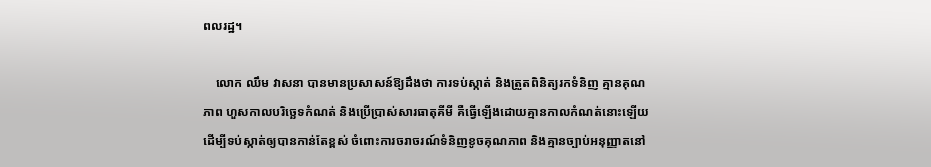ពលរដ្ឋ។

    លោក ឈឹម វាសនា បានមានប្រសាសន៍ឱ្យដឹងថា ការទប់ស្កាត់ និងត្រួតពិនិត្យរកទំនិញ គ្មានគុណភាព ហួសកាលបរិច្ឆេទកំណត់ និងប្រើប្រាស់សារធាតុគីមី គឺធ្វើឡើងដោយគ្មានកាលកំណត់នោះឡើយ ដើម្បីទប់ស្កាត់ឲ្យបានកាន់តែខ្ពស់ ចំពោះការចរាចរណ៍ទំនិញខូចគុណភាព និងគ្មានច្បាប់អនុញ្ញាតនៅ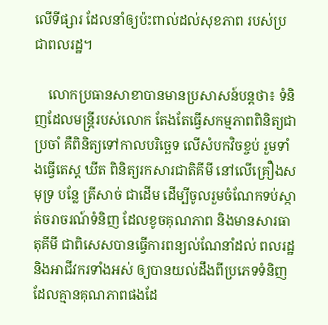លើទីផ្សារ ដែលនាំឲ្យប៉ះពាល់ដល់សុខភាព របស់ប្រជាពលរដ្ឋ។

    លោកប្រធានសាខាបានមានប្រសាសន៍បន្តថា៖ ទំនិញដែលមន្រ្តីរបស់លោក តែងតែធ្វើសកម្មភាពពិនិត្យជាប្រចាំ គឺពិនិត្យទៅកាលបរិច្ឆេទ លើសំបកវិចខ្ចប់ រួមទាំងធ្វើតេស្ត ឃីត ពិនិត្យរកសារជាតិគីមី នៅលើគ្រឿងសមុទ្រ បន្លែ ត្រីសាច់ ជាដើម ដើម្បីចូលរួមចំណែកទប់ស្កាត់ចរាចរណ៍ទំនិញ ដែលខូចគុណភាព និងមានសារធាតុគីមី ជាពិសេសបានធ្វើការពន្យល់ណែនាំដល់ ពលរដ្ឋ និងអាជីវករទាំងអស់ ឲ្យបានយល់ដឹងពីប្រភេទទំនិញ ដែលគ្មានគុណភាពផងដែ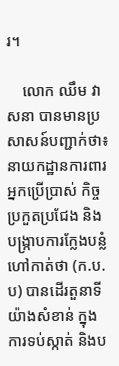រ។

    លោក ឈឹម វាសនា បានមានប្រសាសន៍បញ្ជាក់ថា៖ នាយកដ្ឋានការពារអ្នកប្រើប្រាស់ កិច្ចប្រកួតប្រជែង និងបង្ក្រាបការក្លែងបន្លំ ហៅកាត់ថា (ក.ប.ប) បានដើរតួនាទីយ៉ាងសំខាន់ ក្នុងការទប់ស្កាត់ និងប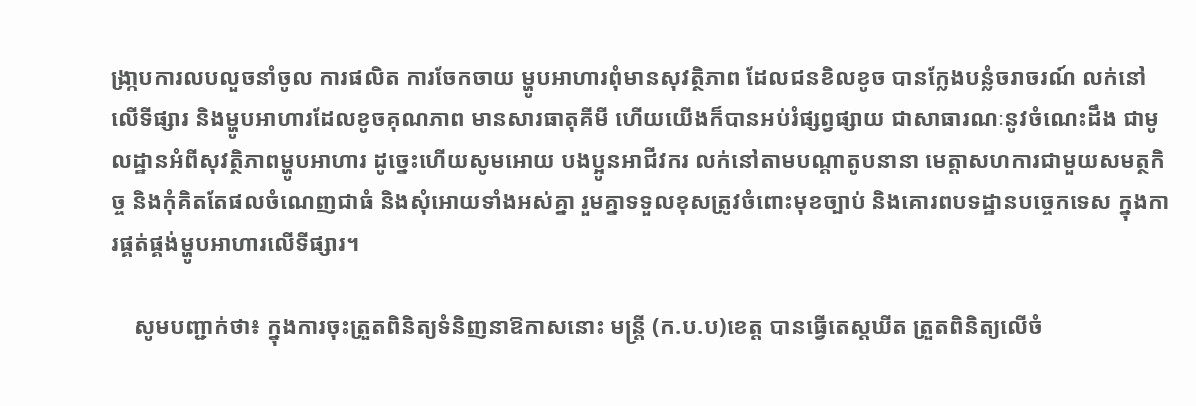ង្រា្កបការលបលួចនាំចូល ការផលិត ការចែកចាយ ម្ហូបអាហារពុំមានសុវត្ថិភាព ដែលជនខិលខូច បានក្លែងបន្លំចរាចរណ៍ លក់នៅលើទីផ្សារ និងម្ហូបអាហារដែលខូចគុណភាព មានសារធាតុគីមី ហើយយើងក៏បានអប់រំផ្សព្វផ្សាយ ជាសាធារណៈនូវចំណេះដឹង ជាមូលដ្ឋានអំពីសុវត្ថិភាពម្ហូបអាហារ ដូច្នេះហើយសូមអោយ បងប្អូនអាជីវករ លក់នៅតាមបណ្តាតូបនានា មេត្តាសហការជាមួយសមត្ថកិច្ច និងកុំគិតតែផលចំណេញជាធំ និងសុំអោយទាំងអស់គ្នា រួមគ្នាទទួលខុសត្រូវចំពោះមុខច្បាប់ និងគោរពបទដ្ឋានបច្ចេកទេស ក្នុងការផ្គត់ផ្គង់ម្ហូបអាហារលើទីផ្សារ។

    សូមបញ្ជាក់ថា៖ ក្នុងការចុះត្រួតពិនិត្យទំនិញនាឱកាសនោះ មន្ត្រី (ក.ប.ប)ខេត្ត បានធ្វើតេស្តឃីត ត្រួតពិនិត្យលើចំ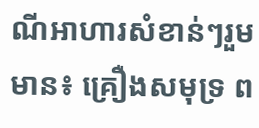ណីអាហារសំខាន់ៗរួមមាន៖ គ្រឿងសមុទ្រ ព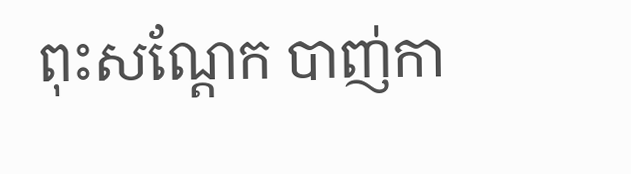ពុះសណ្តែក បាញ់កា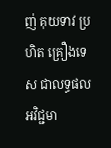ញ់ គុយទាវ ប្រហិត គ្រឿងទេស ជាលទ្ធផលអវិជ្ជមា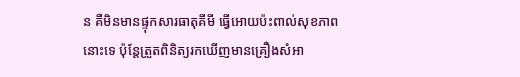ន គឺមិនមានផ្ទុកសារធាតុគីមី ធ្វើអោយប៉ះពាល់សុខភាពនោះទេ ប៉ុន្តែត្រួតពិនិត្យរកឃើញមានគ្រឿងសំអា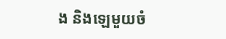ង និងឡេមួយចំ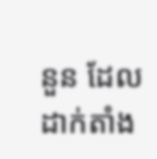នួន ដែលដាក់តាំង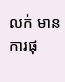លក់ មានការផុ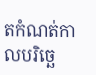តកំណត់កាលបរិច្ឆេ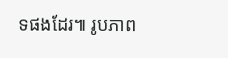ទផងដែរ៕ រូបភាព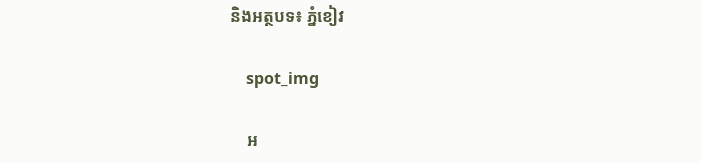និងអត្ថបទ៖ ភ្នំខៀវ

    spot_img

    អ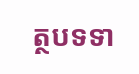ត្ថបទទា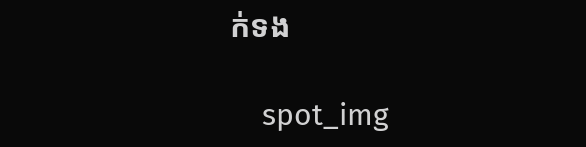ក់ទង

    spot_img